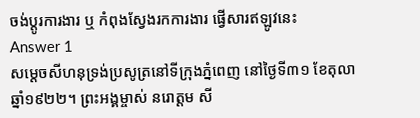ចង់ប្តូរការងារ ឬ កំពុងស្វែងរកការងារ ផ្វើសារឥឡូវនេះ
Answer 1
សម្ដេចសីហនុទ្រង់ប្រសូត្រនៅទីក្រុងភ្នំពេញ នៅថ្ងៃទី៣១ ខែតុលា ឆ្នាំ១៩២២។ ព្រះអង្គម្ចាស់ នរោត្តម សី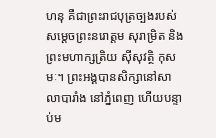ហនុ គឺជាព្រះរាជបុត្រច្បងរបស់សម្តេចព្រះនរោត្តម សុរាម្រិត និងព្រះមហាក្សត្រិយ ស៊ីសុវត្ថិ កុសមៈ។ ព្រះអង្គបានសិក្សានៅសាលាបារាំង នៅភ្នំពេញ ហើយបន្ទាប់ម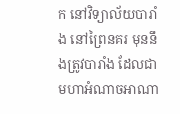ក នៅវិទ្យាល័យបារាំង នៅព្រៃនគរ មុននឹងត្រូវបារាំង ដែលជាមហាអំណាចអាណា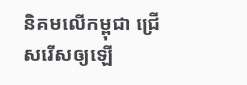និគមលើកម្ពុជា ជ្រើសរើសឲ្យឡើ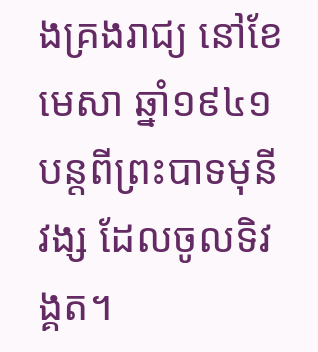ងគ្រងរាជ្យ នៅខែមេសា ឆ្នាំ១៩៤១ បន្តពីព្រះបាទមុនីវង្ស ដែលចូលទិវង្គត។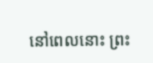នៅពេលនោះ ព្រះ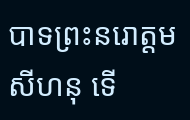បាទព្រះនរោត្តម សីហនុ ទើ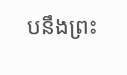បនឹងព្រះ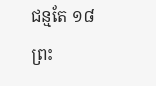ជន្មតែ ១៨ព្រះ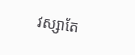វស្សាតែ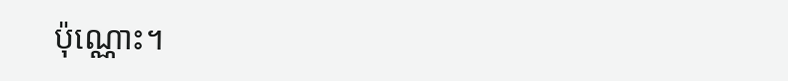ប៉ុណ្ណោះ។